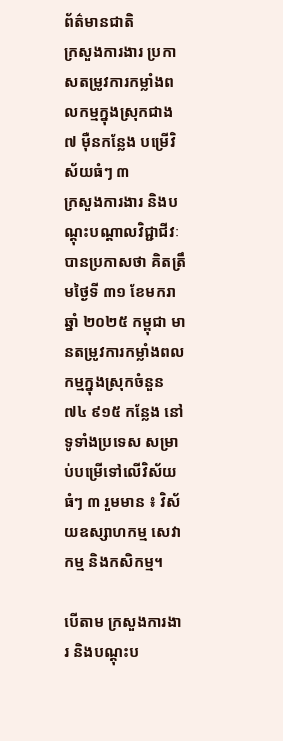ព័ត៌មានជាតិ
ក្រសួងការងារ ប្រកាសតម្រូវការកម្លាំងពលកម្មក្នុងស្រុកជាង ៧ ម៉ឺនកន្លែង បម្រើវិស័យធំៗ ៣
ក្រសួងការងារ និងបណ្ដុះបណ្ដាលវិជ្ជាជីវៈ បានប្រកាសថា គិតត្រឹមថ្ងៃទី ៣១ ខែមករា ឆ្នាំ ២០២៥ កម្ពុជា មានតម្រូវការកម្លាំងពលកម្មក្នុងស្រុកចំនួន ៧៤ ៩១៥ កន្លែង នៅទូទាំងប្រទេស សម្រាប់បម្រើទៅលើវិស័យធំៗ ៣ រួមមាន ៖ វិស័យឧស្សាហកម្ម សេវាកម្ម និងកសិកម្ម។

បើតាម ក្រសួងការងារ និងបណ្ដុះប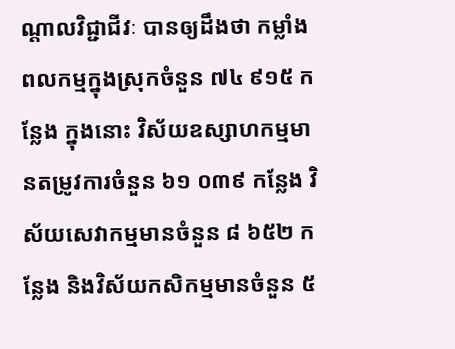ណ្ដាលវិជ្ជាជីវៈ បានឲ្យដឹងថា កម្លាំងពលកម្មក្នុងស្រុកចំនួន ៧៤ ៩១៥ កន្លែង ក្នុងនោះ វិស័យឧស្សាហកម្មមានតម្រូវការចំនួន ៦១ ០៣៩ កន្លែង វិស័យសេវាកម្មមានចំនួន ៨ ៦៥២ កន្លែង និងវិស័យកសិកម្មមានចំនួន ៥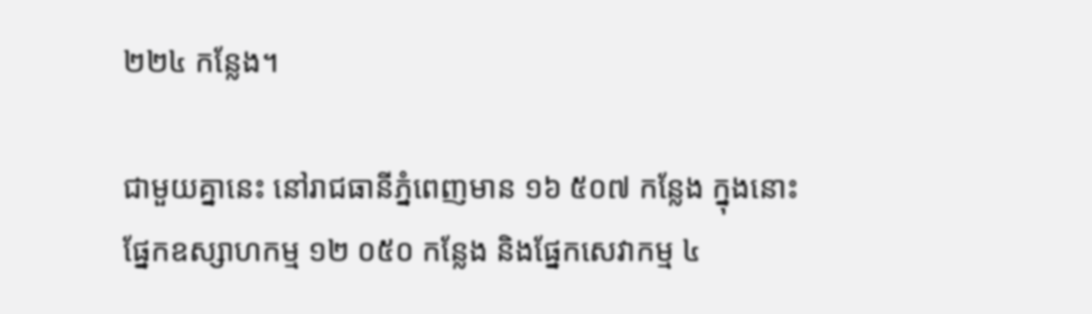២២៤ កន្លែង។

ជាមួយគ្នានេះ នៅរាជធានីភ្នំពេញមាន ១៦ ៥០៧ កន្លែង ក្នុងនោះ ផ្នែកឧស្សាហកម្ម ១២ ០៥០ កន្លែង និងផ្នែកសេវាកម្ម ៤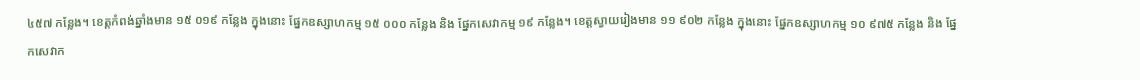៤៥៧ កន្លែង។ ខេត្តកំពង់ឆ្នាំងមាន ១៥ ០១៩ កន្លែង ក្នុងនោះ ផ្នែកឧស្សាហកម្ម ១៥ ០០០ កន្លែង និង ផ្នែកសេវាកម្ម ១៩ កន្លែង។ ខេត្តស្វាយរៀងមាន ១១ ៩០២ កន្លែង ក្នុងនោះ ផ្នែកឧស្សាហកម្ម ១០ ៩៧៥ កន្លែង និង ផ្នែកសេវាក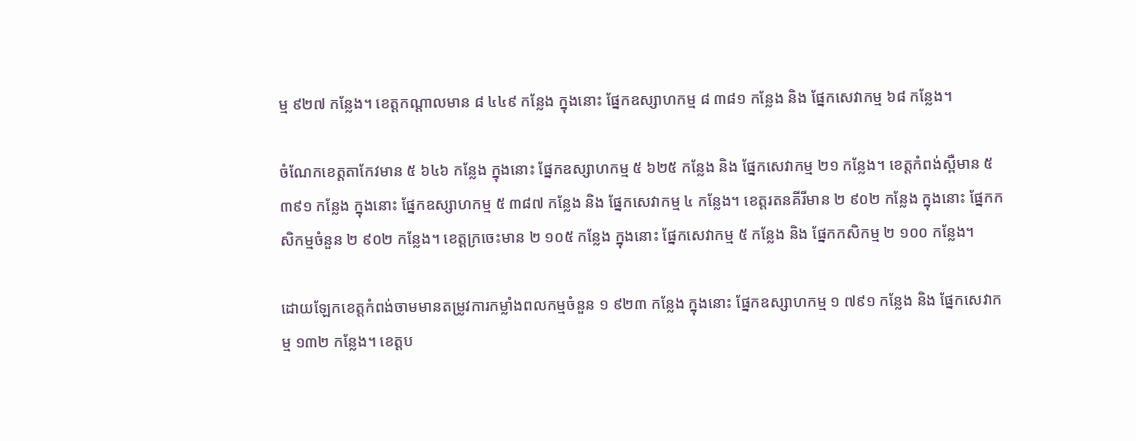ម្ម ៩២៧ កន្លែង។ ខេត្តកណ្ដាលមាន ៨ ៤៤៩ កន្លែង ក្នុងនោះ ផ្នែកឧស្សាហកម្ម ៨ ៣៨១ កន្លែង និង ផ្នែកសេវាកម្ម ៦៨ កន្លែង។

ចំណែកខេត្តតាកែវមាន ៥ ៦៤៦ កន្លែង ក្នុងនោះ ផ្នែកឧស្សាហកម្ម ៥ ៦២៥ កន្លែង និង ផ្នែកសេវាកម្ម ២១ កន្លែង។ ខេត្តកំពង់ស្ពឺមាន ៥ ៣៩១ កន្លែង ក្នុងនោះ ផ្នែកឧស្សាហកម្ម ៥ ៣៨៧ កន្លែង និង ផ្នែកសេវាកម្ម ៤ កន្លែង។ ខេត្តរតនគីរីមាន ២ ៩០២ កន្លែង ក្នុងនោះ ផ្នែកកសិកម្មចំនួន ២ ៩០២ កន្លែង។ ខេត្តក្រចេះមាន ២ ១០៥ កន្លែង ក្នុងនោះ ផ្នែកសេវាកម្ម ៥ កន្លែង និង ផ្នែកកសិកម្ម ២ ១០០ កន្លែង។

ដោយឡែកខេត្តកំពង់ចាមមានតម្រូវការកម្លាំងពលកម្មចំនួន ១ ៩២៣ កន្លែង ក្នុងនោះ ផ្នែកឧស្សាហកម្ម ១ ៧៩១ កន្លែង និង ផ្នែកសេវាកម្ម ១៣២ កន្លែង។ ខេត្តប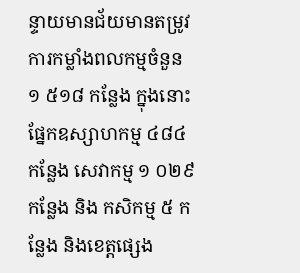ន្ទាយមានជ័យមានតម្រូវការកម្លាំងពលកម្មចំនួន ១ ៥១៨ កន្លែង ក្នុងនោះ ផ្នែកឧស្សាហកម្ម ៤៨៤ កន្លែង សេវាកម្ម ១ ០២៩ កន្លែង និង កសិកម្ម ៥ កន្លែង និងខេត្តផ្សេង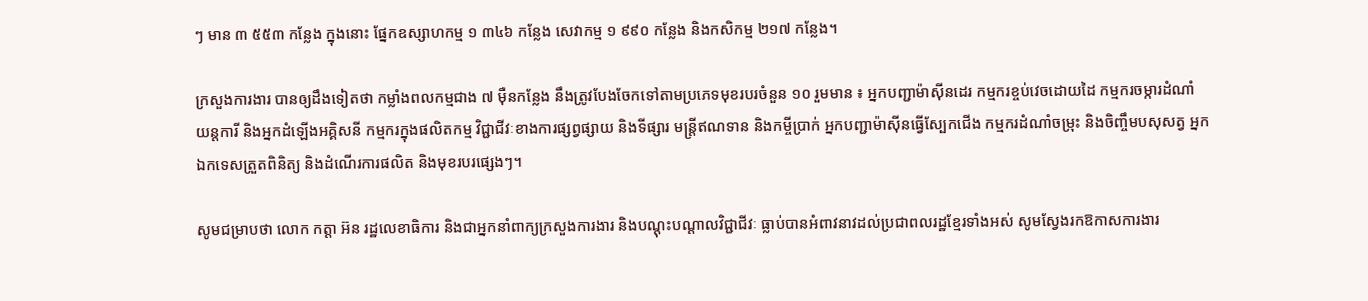ៗ មាន ៣ ៥៥៣ កន្លែង ក្នុងនោះ ផ្នែកឧស្សាហកម្ម ១ ៣៤៦ កន្លែង សេវាកម្ម ១ ៩៩០ កន្លែង និងកសិកម្ម ២១៧ កន្លែង។

ក្រសួងការងារ បានឲ្យដឹងទៀតថា កម្លាំងពលកម្មជាង ៧ ម៉ឺនកន្លែង នឹងត្រូវបែងចែកទៅតាមប្រភេទមុខរបរចំនួន ១០ រួមមាន ៖ អ្នកបញ្ជាម៉ាស៊ីនដេរ កម្មករខ្ចប់វេចដោយដៃ កម្មករចម្ការដំណាំ យន្តការី និងអ្នកដំឡើងអគ្គិសនី កម្មករក្នុងផលិតកម្ម វិជ្ជាជីវៈខាងការផ្សព្វផ្សាយ និងទីផ្សារ មន្ត្រីឥណទាន និងកម្ចីប្រាក់ អ្នកបញ្ជាម៉ាស៊ីនធ្វើស្បែកជើង កម្មករដំណាំចម្រុះ និងចិញ្ចឹមបសុសត្វ អ្នកឯកទេសត្រួតពិនិត្យ និងដំណើរការផលិត និងមុខរបរផ្សេងៗ។

សូមជម្រាបថា លោក កត្តា អ៊ន រដ្ឋលេខាធិការ និងជាអ្នកនាំពាក្យក្រសួងការងារ និងបណ្ដុះបណ្ដាលវិជ្ជាជីវៈ ធ្លាប់បានអំពាវនាវដល់ប្រជាពលរដ្ឋខ្មែរទាំងអស់ សូមស្វែងរកឱកាសការងារ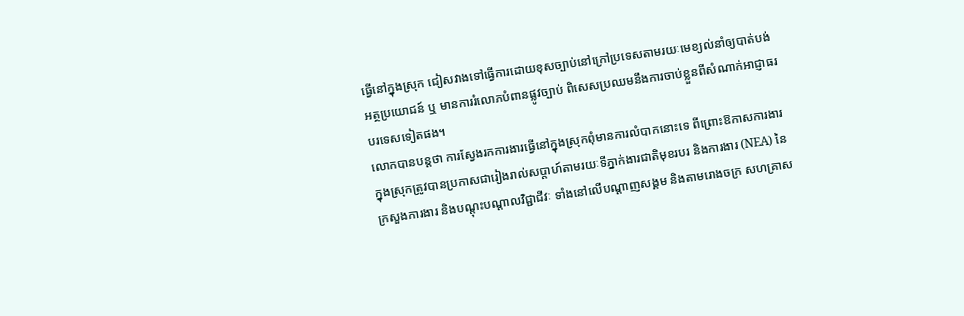ធ្វើនៅក្នុងស្រុក ជៀសវាងទៅធ្វើការដោយខុសច្បាប់នៅក្រៅប្រទេសតាមរយៈមេខ្យល់នាំឲ្យបាត់បង់អត្ថប្រយោជន៍ ឬ មានការរំលោភបំពានផ្លូវច្បាប់ ពិសេសប្រឈមនឹងការចាប់ខ្លួនពីសំណាក់អាជ្ញាធរបរទេសទៀតផង។
លោកបានបន្តថា ការស្វែងរកការងារធ្វើនៅក្នុងស្រុកពុំមានការលំបាកនោះទេ ពីព្រោះឱកាសការងារក្នុងស្រុកត្រូវបានប្រកាសជារៀងរាល់សប្ដាហ៍តាមរយៈទីភ្នាក់ងារជាតិមុខរបរ និងការងារ (NEA) នៃក្រសួងការងារ និងបណ្ដុះបណ្ដាលវិជ្ជាជីវៈ ទាំងនៅលើបណ្ដាញសង្គម និងតាមរោងចក្រ សហគ្រាស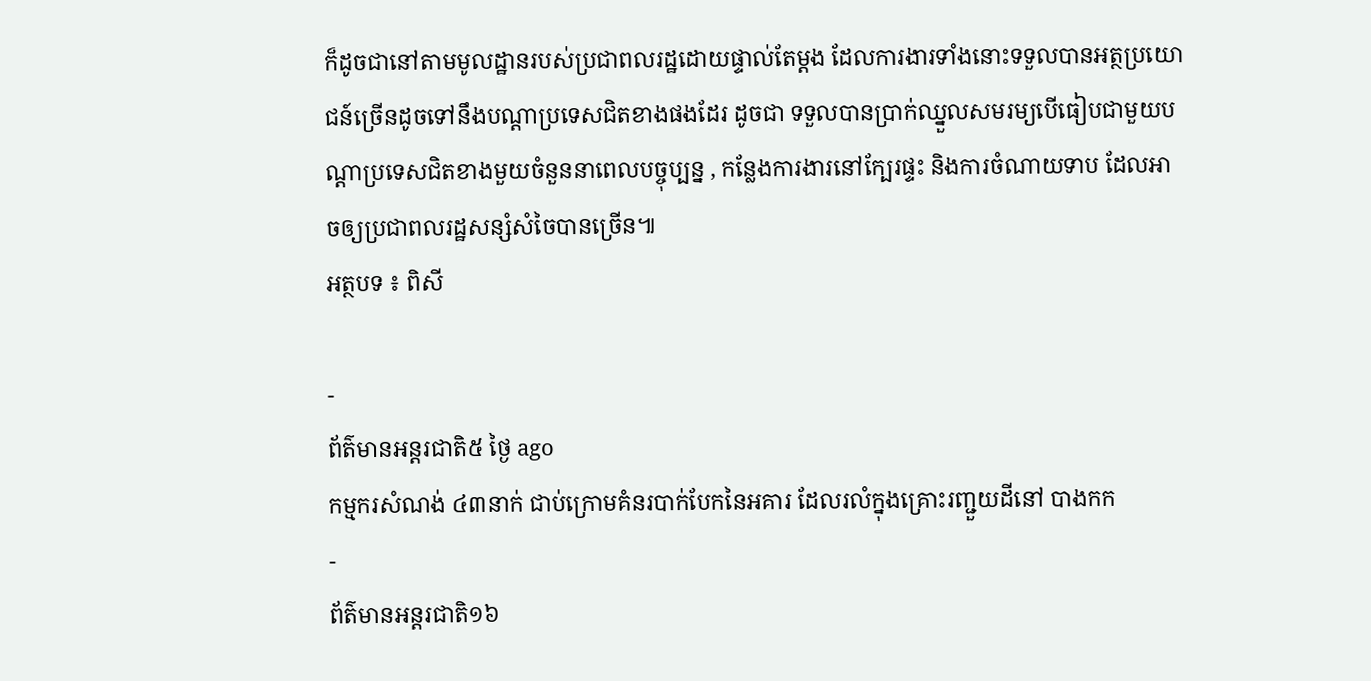ក៏ដូចជានៅតាមមូលដ្ឋានរបស់ប្រជាពលរដ្ឋដោយផ្ទាល់តែម្ដង ដែលការងារទាំងនោះទទួលបានអត្ថប្រយោជន៍ច្រើនដូចទៅនឹងបណ្ដាប្រទេសជិតខាងផងដែរ ដូចជា ទទួលបានប្រាក់ឈ្នួលសមរម្យបើធៀបជាមួយបណ្ដាប្រទេសជិតខាងមួយចំនួននាពេលបច្ចុប្បន្ន , កន្លែងការងារនៅក្បែរផ្ទះ និងការចំណាយទាប ដែលអាចឲ្យប្រជាពលរដ្ឋសន្សំសំចៃបានច្រើន៕
អត្ថបទ ៖ ពិសី

-
ព័ត៌មានអន្ដរជាតិ៥ ថ្ងៃ ago
កម្មករសំណង់ ៤៣នាក់ ជាប់ក្រោមគំនរបាក់បែកនៃអគារ ដែលរលំក្នុងគ្រោះរញ្ជួយដីនៅ បាងកក
-
ព័ត៌មានអន្ដរជាតិ១៦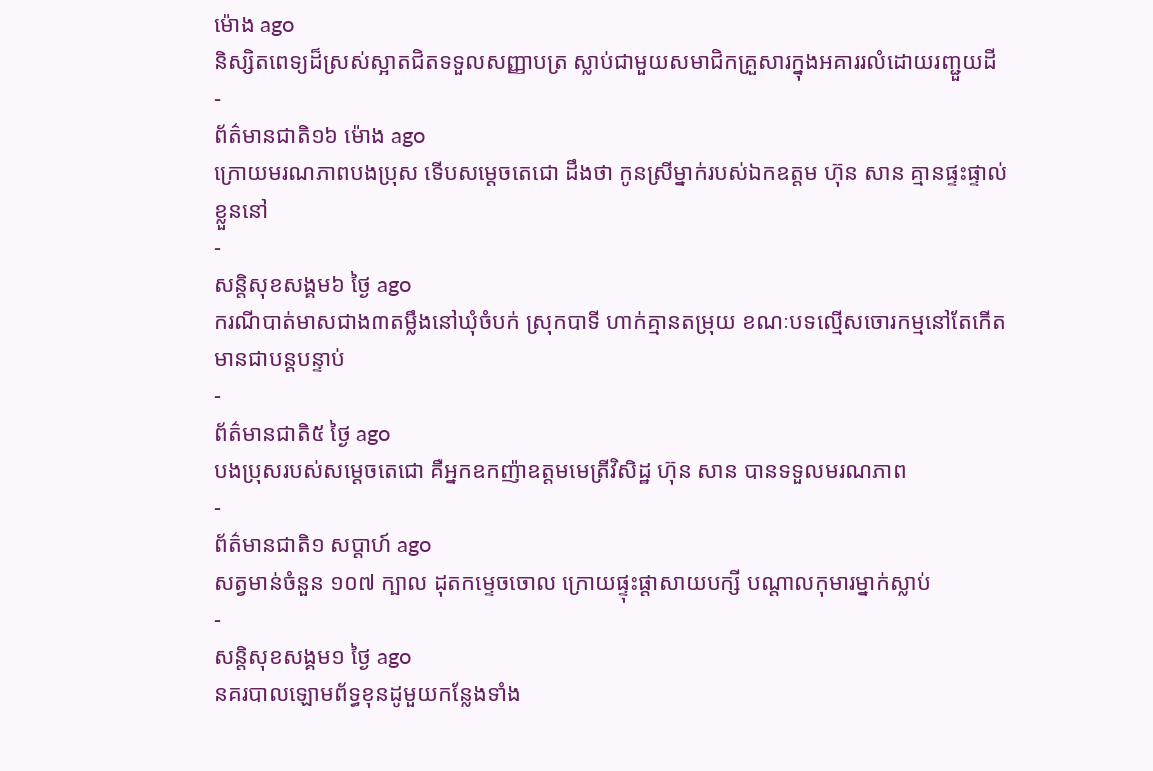ម៉ោង ago
និស្សិតពេទ្យដ៏ស្រស់ស្អាតជិតទទួលសញ្ញាបត្រ ស្លាប់ជាមួយសមាជិកគ្រួសារក្នុងអគាររលំដោយរញ្ជួយដី
-
ព័ត៌មានជាតិ១៦ ម៉ោង ago
ក្រោយមរណភាពបងប្រុស ទើបសម្ដេចតេជោ ដឹងថា កូនស្រីម្នាក់របស់ឯកឧត្តម ហ៊ុន សាន គ្មានផ្ទះផ្ទាល់ខ្លួននៅ
-
សន្តិសុខសង្គម៦ ថ្ងៃ ago
ករណីបាត់មាសជាង៣តម្លឹងនៅឃុំចំបក់ ស្រុកបាទី ហាក់គ្មានតម្រុយ ខណៈបទល្មើសចោរកម្មនៅតែកើតមានជាបន្តបន្ទាប់
-
ព័ត៌មានជាតិ៥ ថ្ងៃ ago
បងប្រុសរបស់សម្ដេចតេជោ គឺអ្នកឧកញ៉ាឧត្តមមេត្រីវិសិដ្ឋ ហ៊ុន សាន បានទទួលមរណភាព
-
ព័ត៌មានជាតិ១ សប្តាហ៍ ago
សត្វមាន់ចំនួន ១០៧ ក្បាល ដុតកម្ទេចចោល ក្រោយផ្ទុះផ្ដាសាយបក្សី បណ្តាលកុមារម្នាក់ស្លាប់
-
សន្តិសុខសង្គម១ ថ្ងៃ ago
នគរបាលឡោមព័ទ្ធខុនដូមួយកន្លែងទាំង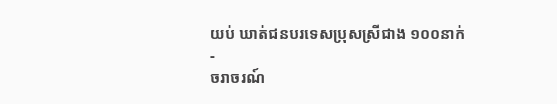យប់ ឃាត់ជនបរទេសប្រុសស្រីជាង ១០០នាក់
-
ចរាចរណ៍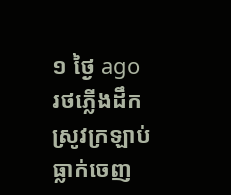១ ថ្ងៃ ago
រថភ្លើងដឹកស្រូវក្រឡាប់ធ្លាក់ចេញ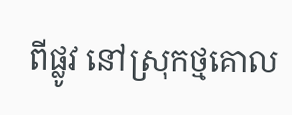ពីផ្លូវ នៅស្រុកថ្មគោល